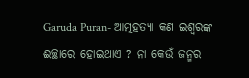Garuda Puran- ଆତ୍ମହତ୍ୟା କଣ ଇଶ୍ଵରଙ୍କ ଈଚ୍ଛାରେ ହୋଇଥାଏ ? ନା କେଉଁ ଜନ୍ମର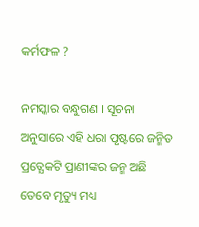କର୍ମଫଳ ?

ନମସ୍କାର ବନ୍ଧୁଗଣ । ସୂଚନା ଅନୁସାରେ ଏହି ଧରା ପୃଷ୍ଟରେ ଜନ୍ମିତ ପ୍ରତ୍ଯେକଟି ପ୍ରାଣୀଙ୍କର ଜନ୍ମ ଅଛି ତେବେ ମୃତ୍ୟୁ ମଧ୍ୟ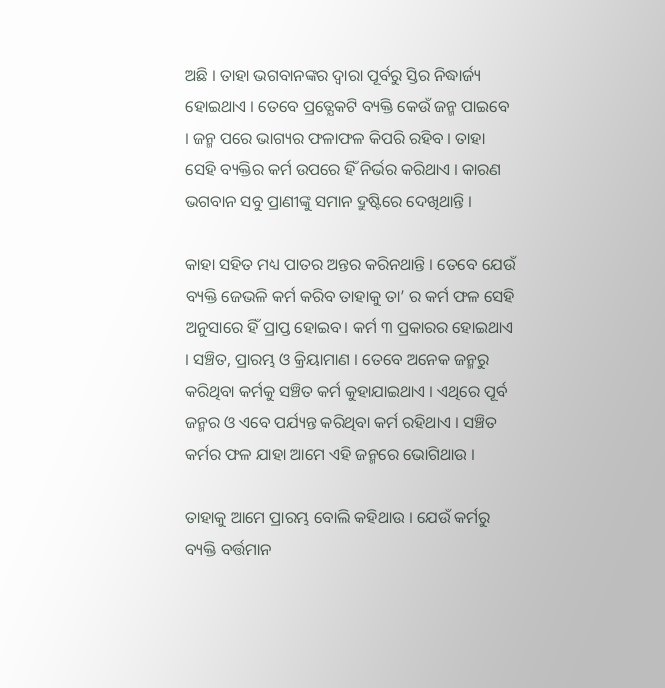ଅଛି । ତାହା ଭଗବାନଙ୍କର ଦ୍ଵାରା ପୂର୍ବରୁ ସ୍ତିର ନିଦ୍ଧାର୍ଜ୍ୟ ହୋଇଥାଏ । ତେବେ ପ୍ରତ୍ଯେକଟି ବ୍ୟକ୍ତି କେଉଁ ଜନ୍ମ ପାଇବେ । ଜନ୍ମ ପରେ ଭାଗ୍ୟର ଫଳାଫଳ କିପରି ରହିବ । ତାହା ସେହି ବ୍ୟକ୍ତିର କର୍ମ ଉପରେ ହିଁ ନିର୍ଭର କରିଥାଏ । କାରଣ ଭଗବାନ ସବୁ ପ୍ରାଣୀଙ୍କୁ ସମାନ ଦ୍ରୁଷ୍ଟିରେ ଦେଖିଥାନ୍ତି ।

କାହା ସହିତ ମଧ୍ୟ ପାତର ଅନ୍ତର କରିନଥାନ୍ତି । ତେବେ ଯେଉଁ ବ୍ୟକ୍ତି ଜେଭଳି କର୍ମ କରିବ ତାହାକୁ ତା’ ର କର୍ମ ଫଳ ସେହି ଅନୁସାରେ ହିଁ ପ୍ରାପ୍ତ ହୋଇବ। କର୍ମ ୩ ପ୍ରକାରର ହୋଇଥାଏ । ସଞ୍ଚିତ, ପ୍ରାରମ୍ଭ ଓ କ୍ରିୟାମାଣ । ତେବେ ଅନେକ ଜନ୍ମରୁ କରିଥିବା କର୍ମକୁ ସଞ୍ଚିତ କର୍ମ କୁହାଯାଇଥାଏ । ଏଥିରେ ପୂର୍ବ ଜନ୍ମର ଓ ଏବେ ପର୍ଯ୍ୟନ୍ତ କରିଥିବା କର୍ମ ରହିଥାଏ । ସଞ୍ଚିତ କର୍ମର ଫଳ ଯାହା ଆମେ ଏହି ଜନ୍ମରେ ଭୋଗିଥାଉ ।

ତାହାକୁ ଆମେ ପ୍ରାରମ୍ଭ ବୋଲି କହିଥାଉ । ଯେଉଁ କର୍ମରୁ ବ୍ୟକ୍ତି ବର୍ତ୍ତମାନ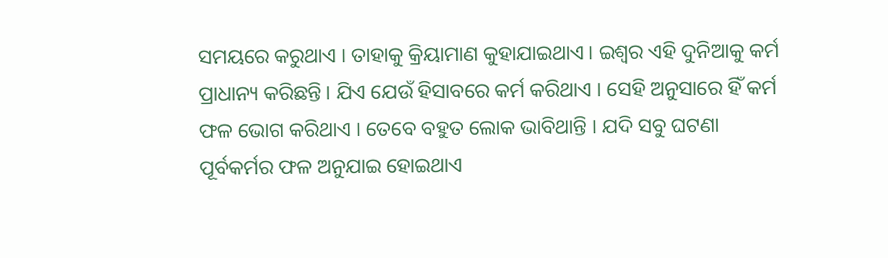ସମୟରେ କରୁଥାଏ । ତାହାକୁ କ୍ରିୟାମାଣ କୁହାଯାଇଥାଏ । ଇଶ୍ଵର ଏହି ଦୁନିଆକୁ କର୍ମ ପ୍ରାଧାନ୍ୟ କରିଛନ୍ତି । ଯିଏ ଯେଉଁ ହିସାବରେ କର୍ମ କରିଥାଏ । ସେହି ଅନୁସାରେ ହିଁ କର୍ମ ଫଳ ଭୋଗ କରିଥାଏ । ତେବେ ବହୁତ ଲୋକ ଭାବିଥାନ୍ତି । ଯଦି ସବୁ ଘଟଣା ପୂର୍ବକର୍ମର ଫଳ ଅନୁଯାଇ ହୋଇଥାଏ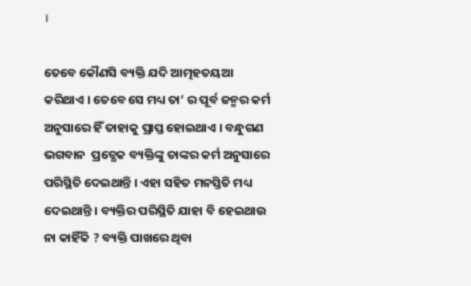।

ତେବେ କୌଣସି ବ୍ୟକ୍ତି ଯଦି ଆତ୍ମହତୟଆ କରିଥାଏ । ତେବେ ସେ ମଧ୍ୟ ତା’ ର ପୂର୍ବ ଜନ୍ମର କର୍ମ ଅନୁସାରେ ହିଁ ତାହାକୁ ପ୍ରାପ୍ତ ହୋଇଥାଏ । ବନ୍ଧୁଗଣ ଭଗବାନ  ପ୍ରତ୍ଯେକ ବ୍ୟକ୍ତିଙ୍କୁ ତାଙ୍କର କର୍ମ ଅନୁସାରେ ପରିସ୍ଥିତି ଦେଇଥାନ୍ତି । ଏହା ସହିତ ମନସ୍ତିତି ମଧ୍ୟ ଦେଇଥାନ୍ତି । ବ୍ୟକ୍ତିର ପରିସ୍ଥିତି ଯାହା ବି ହେଇଥାଉ ନା କାହିଁକି ? ବ୍ୟକ୍ତି ପାଖରେ ଥିବା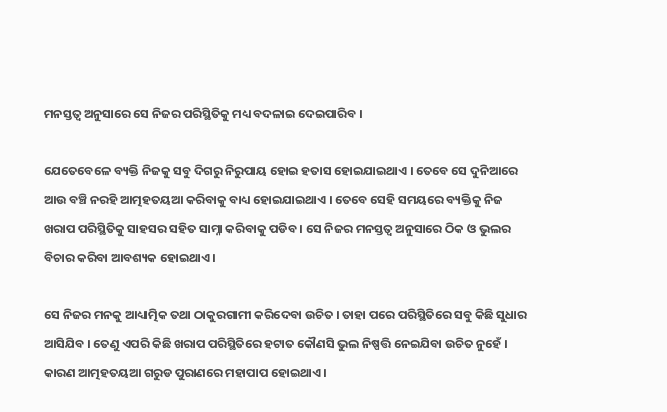ମନସ୍ତତ୍ଵ ଅନୁସାରେ ସେ ନିଜର ପରିସ୍ଥିତିକୁ ମଧ୍ୟ ବଦଳାଇ ଦେଇପାରିବ ।

ଯେତେବେଳେ ବ୍ୟକ୍ତି ନିଜକୁ ସବୁ ଦିଗରୁ ନିରୁପାୟ ହୋଇ ହତାସ ହୋଇଯାଇଥାଏ । ତେବେ ସେ ଦୁନିଆରେ ଆଉ ବଞ୍ଚି ନରହି ଆତ୍ମହତୟଆ କରିବାକୁ ବାଧ୍ୟ ହୋଇଯାଇଥାଏ । ତେବେ ସେହି ସମୟରେ ବ୍ୟକ୍ତିକୁ ନିଜ ଖରାପ ପରିସ୍ଥିତିକୁ ସାହସର ସହିତ ସାମ୍ନା କରିବାକୁ ପଡିବ । ସେ ନିଜର ମନସ୍ତତ୍ଵ ଅନୁସାରେ ଠିକ ଓ ଭୁଲର ବିଚାର କରିବା ଆବଶ୍ୟକ ହୋଇଥାଏ ।

ସେ ନିଜର ମନକୁ ଆଧ୍ୟାତ୍ମିକ ତଥା ଠାକୁରଗାମୀ କରିଦେବା ଉଚିତ । ତାହା ପରେ ପରିସ୍ଥିତିରେ ସବୁ କିଛି ସୁଧାର ଆସିଯିବ । ତେଣୁ ଏପରି କିଛି ଖରାପ ପରିସ୍ଥିତିରେ ହଟାତ କୌଣସି ଭୁଲ ନିଷ୍ପତ୍ତି ନେଇଯିବା ଉଚିତ ନୁହେଁ । କାରଣ ଆତ୍ମହତୟଆ ଗରୁଡ ପୁରାଣରେ ମହାପାପ ହୋଇଥାଏ ।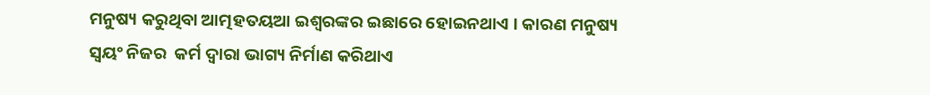ମନୁଷ୍ୟ କରୁଥିବା ଆତ୍ମହତୟଆ ଇଶ୍ଵରଙ୍କର ଇଛାରେ ହୋଇନଥାଏ । କାରଣ ମନୁଷ୍ୟ ସ୍ଵୟଂ ନିଜର  କର୍ମ ଦ୍ଵାରା ଭାଗ୍ୟ ନିର୍ମାଣ କରିଥାଏ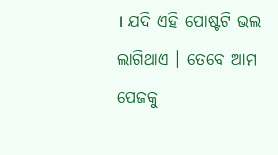। ଯଦି ଏହି ପୋଷ୍ଟଟି ଭଲ ଲାଗିଥାଏ । ତେବେ ଆମ ପେଜକୁ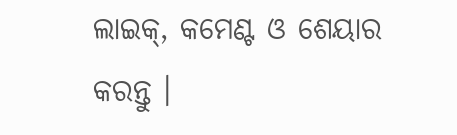ଲାଇକ୍, କମେଣ୍ଟ ଓ ଶେୟାର କରନ୍ତୁ ।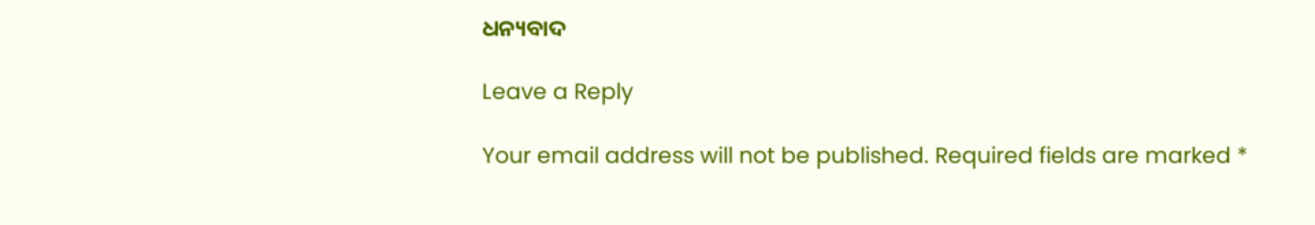ଧନ୍ୟବାଦ

Leave a Reply

Your email address will not be published. Required fields are marked *